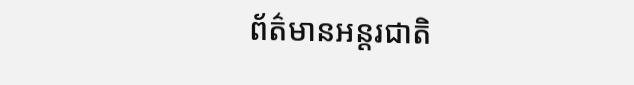ព័ត៌មានអន្តរជាតិ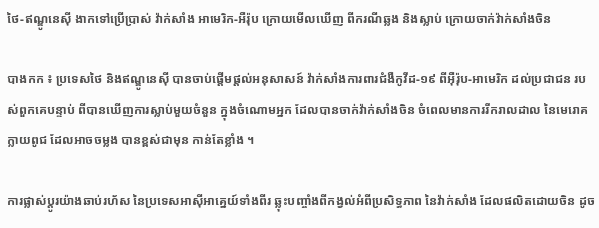ថៃ-ឥណ្ឌូនេស៊ី ងាកទៅប្រើប្រាស់ វ៉ាក់សាំង អាមេរិក-អឺរ៉ុប ក្រោយមើលឃើញ ពីករណីឆ្លង និងស្លាប់ ក្រោយចាក់វ៉ាក់សាំងចិន

បាងកក ៖ ប្រទេសថៃ និងឥណ្ឌូនេស៊ី បានចាប់ផ្តើមផ្តល់អនុសាសន៍ វ៉ាក់សាំងការពារជំងឺកូវីដ-១៩ ពីអ៊ឺរ៉ុប-អាមេរិក ដល់ប្រជាជន របស់ពួកគេបន្ទាប់ ពីបានឃើញការស្លាប់មួយចំនួន ក្នុងចំណោមអ្នក ដែលបានចាក់វ៉ាក់សាំងចិន ចំពេលមានការរីករាលដាល នៃមេរោគក្លាយពូជ ដែលអាចចម្លង បានខ្ពស់ជាមុន កាន់តែខ្លាំង ។

ការផ្លាស់ប្តូរយ៉ាងឆាប់រហ័ស នៃប្រទេសអាស៊ីអាគ្នេយ៍ទាំងពីរ ឆ្លុះបញ្ចាំងពីកង្វល់អំពីប្រសិទ្ធភាព នៃវ៉ាក់សាំង ដែលផលិតដោយចិន ដូច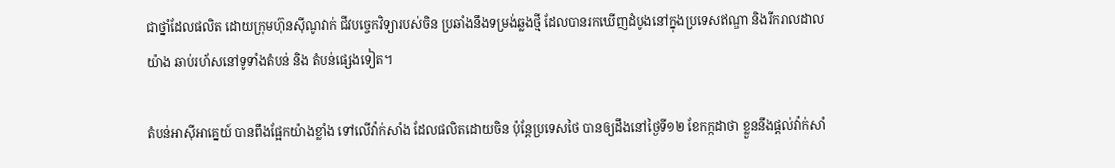ជាថ្នាំដែលផលិត ដោយក្រុមហ៊ុនស៊ីណូវាក់ ជីវបច្ចេកវិទ្យារបស់ចិន ប្រឆាំងនឹងទម្រង់ឆ្លងថ្មី ដែលបានរកឃើញដំបូងនៅក្នុងប្រទេសឥណ្ឌា និងរីករាលដាលយ៉ាង ឆាប់រហ័សនៅទូទាំងតំបន់ និង តំបន់ផ្សេងទៀត។

តំបន់អាស៊ីអាគ្នេយ៍ បានពឹងផ្អែកយ៉ាងខ្លាំង ទៅលើវ៉ាក់សាំង ដែលផលិតដោយចិន ប៉ុន្តែប្រទេសថៃ បានឲ្យដឹងនៅថ្ងៃទី១២ ខែកក្កដាថា ខ្លួននឹងផ្តល់វ៉ាក់សាំ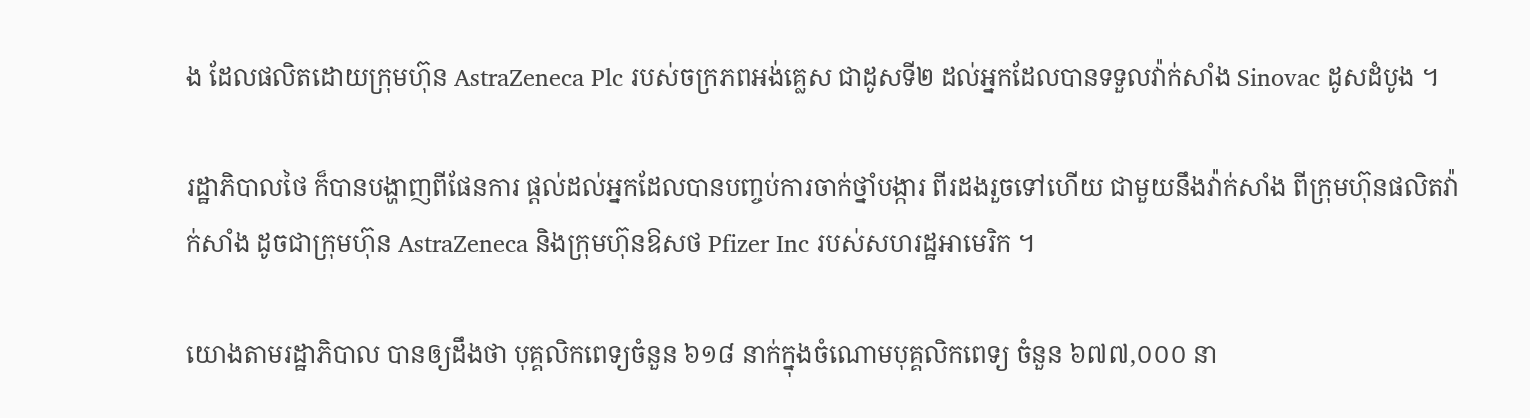ង ដែលផលិតដោយក្រុមហ៊ុន AstraZeneca Plc របស់ចក្រភពអង់គ្លេស ជាដូសទី២ ដល់អ្នកដែលបានទទួលវ៉ាក់សាំង Sinovac ដូសដំបូង ។

រដ្ឋាភិបាលថៃ ក៏បានបង្ហាញពីផែនការ ផ្តល់ដល់អ្នកដែលបានបញ្ចប់ការចាក់ថ្នាំបង្ការ ពីរដងរួចទៅហើយ ជាមួយនឹងវ៉ាក់សាំង ពីក្រុមហ៊ុនផលិតវ៉ាក់សាំង ដូចជាក្រុមហ៊ុន AstraZeneca និងក្រុមហ៊ុនឱសថ Pfizer Inc របស់សហរដ្ឋអាមេរិក ។

យោងតាមរដ្ឋាភិបាល បានឲ្យដឹងថា បុគ្គលិកពេទ្យចំនួន ៦១៨ នាក់ក្នុងចំណោមបុគ្គលិកពេទ្យ ចំនួន ៦៧៧,០០០ នា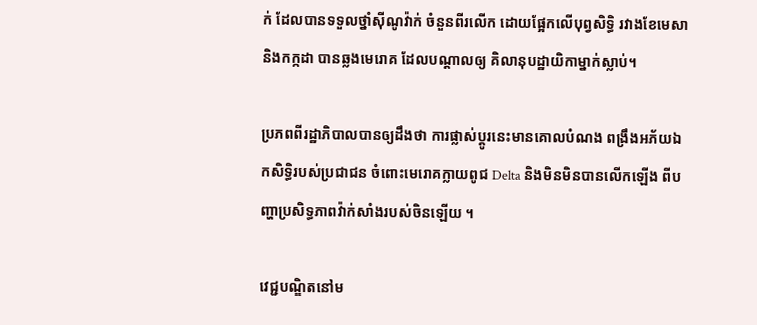ក់ ដែលបានទទួលថ្នាំស៊ីណូវ៉ាក់ ចំនួនពីរលើក ដោយផ្អែកលើបុព្វសិទ្ធិ រវាងខែមេសានិងកក្កដា បានឆ្លងមេរោគ ដែលបណ្តាលឲ្យ គិលានុបដ្ឋាយិកាម្នាក់ស្លាប់។

ប្រភពពីរដ្ឋាភិបាលបានឲ្យដឹងថា ការផ្លាស់ប្តូរនេះមានគោលបំណង ពង្រឹងអភ័យឯកសិទ្ធិរបស់ប្រជាជន ចំពោះមេរោគក្លាយពូជ Delta និងមិនមិនបានលើកឡើង ពីបញ្ហាប្រសិទ្ធភាពវ៉ាក់សាំងរបស់ចិនឡើយ ។

វេជ្ជបណ្ឌិតនៅម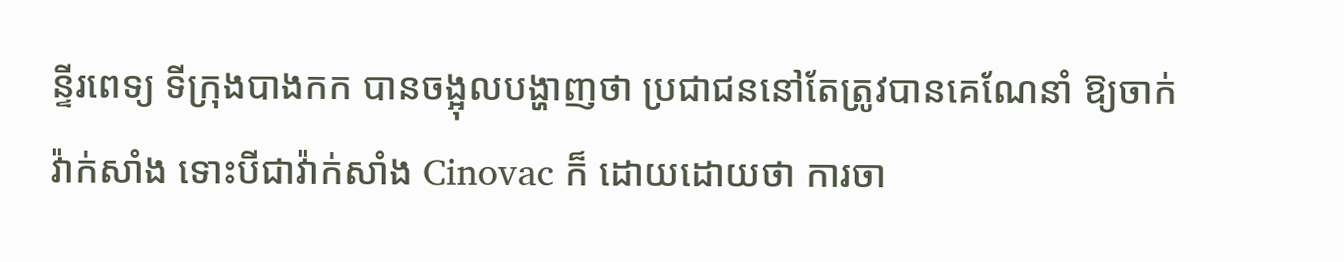ន្ទីរពេទ្យ ទីក្រុងបាងកក បានចង្អុលបង្ហាញថា ប្រជាជននៅតែត្រូវបានគេណែនាំ ឱ្យចាក់វ៉ាក់សាំង ទោះបីជាវ៉ាក់សាំង Cinovac ក៏ ដោយដោយថា ការចា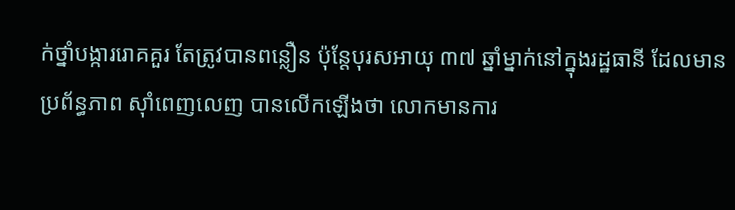ក់ថ្នាំបង្ការរោគគួរ តែត្រូវបានពន្លឿន ប៉ុន្តែបុរសអាយុ ៣៧ ឆ្នាំម្នាក់នៅក្នុងរដ្ឋធានី ដែលមានប្រព័ន្ធភាព ស៊ាំពេញលេញ បានលើកឡើងថា លោកមានការ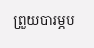ព្រួយបារម្ភប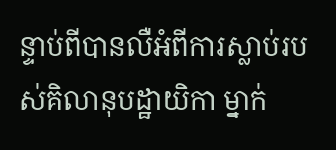ន្ទាប់ពីបានលឺអំពីការស្លាប់របស់គិលានុបដ្ឋាយិកា ម្នាក់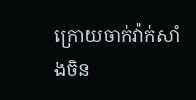ក្រោយចាក់វ៉ាក់សាំងចិន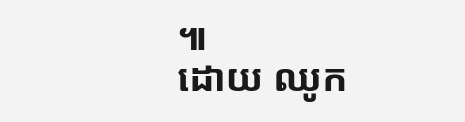៕
ដោយ ឈូក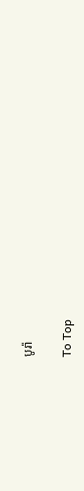បូរ៉ា

To Top